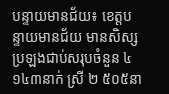បន្ទាយមានជ័យ៖ ខេត្តបន្ទាយមានជ័យ មានសិស្សប្រឡងជាប់សរុបចំនួន ៤ ១៤៣នាក់ ស្រី ២ ៥០៥នា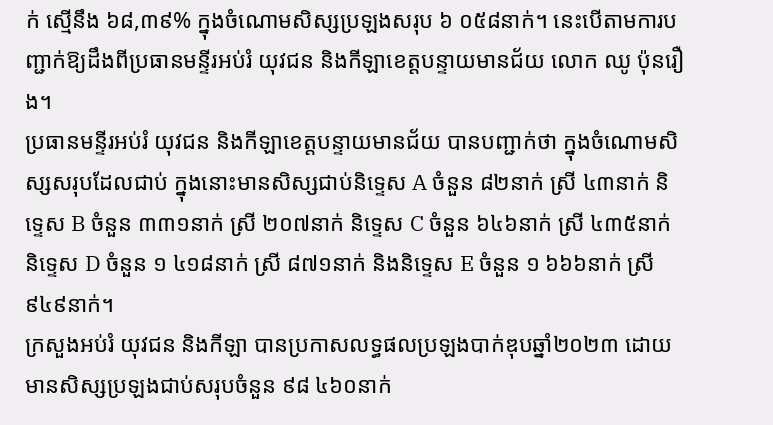ក់ ស្មើនឹង ៦៨,៣៩% ក្នុងចំណោមសិស្សប្រឡងសរុប ៦ ០៥៨នាក់។ នេះបើតាមការបញ្ជាក់ឱ្យដឹងពីប្រធានមន្ទីរអប់រំ យុវជន និងកីឡាខេត្តបន្ទាយមានជ័យ លោក ឈូ ប៉ុនរឿង។
ប្រធានមន្ទីរអប់រំ យុវជន និងកីឡាខេត្តបន្ទាយមានជ័យ បានបញ្ជាក់ថា ក្នុងចំណោមសិស្សសរុបដែលជាប់ ក្នុងនោះមានសិស្សជាប់និទ្ទេស A ចំនួន ៨២នាក់ ស្រី ៤៣នាក់ និទ្ទេស B ចំនួន ៣៣១នាក់ ស្រី ២០៧នាក់ និទ្ទេស C ចំនួន ៦៤៦នាក់ ស្រី ៤៣៥នាក់ និទ្ទេស D ចំនួន ១ ៤១៨នាក់ ស្រី ៨៧១នាក់ និងនិទ្ទេស E ចំនួន ១ ៦៦៦នាក់ ស្រី ៩៤៩នាក់។
ក្រសួងអប់រំ យុវជន និងកីឡា បានប្រកាសលទ្ធផលប្រឡងបាក់ឌុបឆ្នាំ២០២៣ ដោយមានសិស្សប្រឡងជាប់សរុបចំនួន ៩៨ ៤៦០នាក់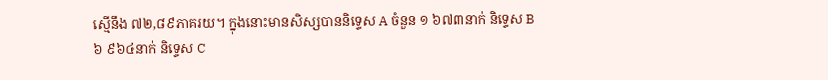ស្មើនឹង ៧២,៨៩ភាគរយ។ ក្នុងនោះមានសិស្សបាននិទ្ទេស A ចំនួន ១ ៦៧៣នាក់ និទ្ទេស B ៦ ៩៦៤នាក់ និទ្ទេស C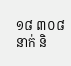១៨ ៣០៨នាក់ និ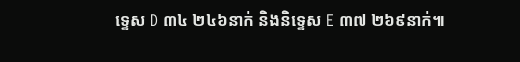ទ្ទេស D ៣៤ ២៤៦នាក់ និងនិទ្ទេស E ៣៧ ២៦៩នាក់៕